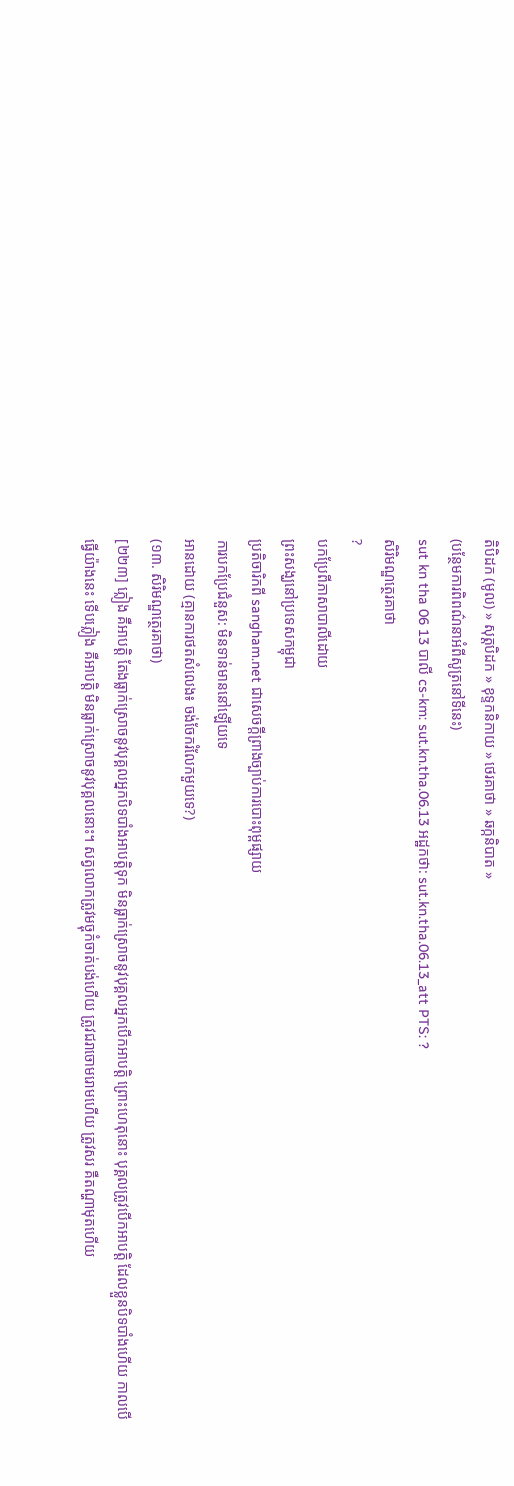តិបិដក (មូល) » សុត្តបិដក » ខុទ្ទកនិកាយ » ថេរគាថា » ឆក្កនិបាត »
(បន្ថែមការពិពណ៌នាអំពីសូត្រនៅទីនេះ)
sut kn tha 06 13 បាលី cs-km: sut.kn.tha.06.13 អដ្ឋកថា: sut.kn.tha.06.13_att PTS: ?
សិរិមណ្ឌត្ថេរគាថា
?
បកប្រែពីភាសាបាលីដោយ
ព្រះសង្ឃនៅប្រទេសកម្ពុជា
ប្រតិចារិកពី sangham.net ជាសេចក្តីព្រាងច្បាប់ការបោះពុម្ពផ្សាយ
ការបកប្រែជំនួស: មិនទាន់មាននៅឡើយទេ
អានដោយ (គ្មានការថតសំលេង៖ ចង់ចែករំលែកមួយទេ?)
(១៣. សិរិមណ្ឌត្ថេរគាថា)
[២២៣] ភ្លៀង គឺអាបត្តិ តែងធ្លាក់ស្រោចនូវបុគ្គលអ្នកបិទបាំងអាបត្តិទុក មិនធ្លាក់ស្រោចនូវបុគ្គលអ្នកបើកអាបត្តិ ព្រោះហេតុនោះ បុគ្គលត្រូវបើកអាបត្តិ ដែលខ្លួនបិទបាំងហើយ កាលបើធ្វើយ៉ាងនេះ ទើបភ្លៀង គឺអាបត្តិ មិនធ្លាក់ស្រោចនូវបុគ្គលនោះ។ សត្វលោកត្រូវមច្ចុកំចាត់បង់ហើយ ត្រូវជរាចោមរោមហើយ ត្រូវសរ គឺតណ្ហាមុតហើយ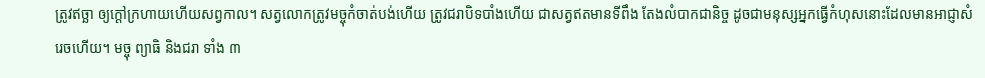ត្រូវឥច្ឆា ឲ្យក្ដៅក្រហាយហើយសព្វកាល។ សត្វលោកត្រូវមច្ចុកំចាត់បង់ហើយ ត្រូវជរាបិទបាំងហើយ ជាសត្វឥតមានទីពឹង តែងលំបាកជានិច្ច ដូចជាមនុស្សអ្នកធ្វើកំហុសនោះដែលមានអាជ្ញាសំរេចហើយ។ មច្ចុ ព្យាធិ និងជរា ទាំង ៣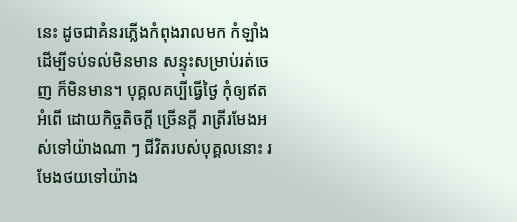នេះ ដូចជាគំនរភ្លើងកំពុងរាលមក កំឡាំងដើម្បីទប់ទល់មិនមាន សន្ទុះសម្រាប់រត់ចេញ ក៏មិនមាន។ បុគ្គលគប្បីធ្វើថ្ងៃ កុំឲ្យឥតអំពើ ដោយកិច្ចតិចក្ដី ច្រើនក្ដី រាត្រីរមែងអស់ទៅយ៉ាងណា ៗ ជីវិតរបស់បុគ្គលនោះ រមែងថយទៅយ៉ាង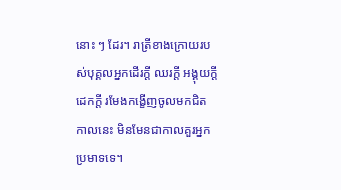នោះ ៗ ដែរ។ រាត្រីខាងក្រោយរបស់បុគ្គលអ្នកដើរក្ដី ឈរក្ដី អង្គុយក្ដី ដេកក្ដី រមែងកង្ខើញចូលមកជិត កាលនេះ មិនមែនជាកាលគួរអ្នកប្រមាទទេ។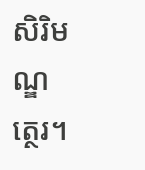សិរិមណ្ឌត្ថេរ។